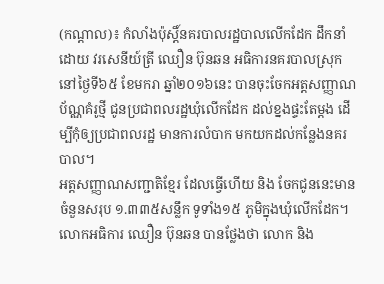(កណ្តាល)៖ កំលាំងប៉ុស្តិ៍នគរបាលរដ្ឋបាលលើកដែក ដឹកនាំដោយ វរសេនីយ៍ត្រី ឈឿន ប៊ុនឆន អធិការនគរបាលស្រុក នៅថ្ងៃទី៦៥ ខែមករា ឆ្នាំ២០១៦នេះ បានចុះចែកអត្តសញ្ញាណប័ណ្ណគំរូថ្មី ជូនប្រជាពលរដ្ឋឃុំលើកដែក ដល់ខ្នងផ្ទះតែម្តង ដើម្បីកុំឲ្យប្រជាពលរដ្ឋ មានការលំបាក មកយកដល់កន្លែងនគរបាល។
អត្តសញ្ញាណសញ្ជាតិខ្មែរ ដែលធ្វើហើយ និង ចែកជូននេះមានចំនួនសរុប ១.៣៣៥សន្លឹក ទូទាំង១៥ ភូមិក្នុងឃុំលើកដែក។
លោកអធិការ ឈឿន ប៊ុនឆន បានថ្លែងថា លោក និង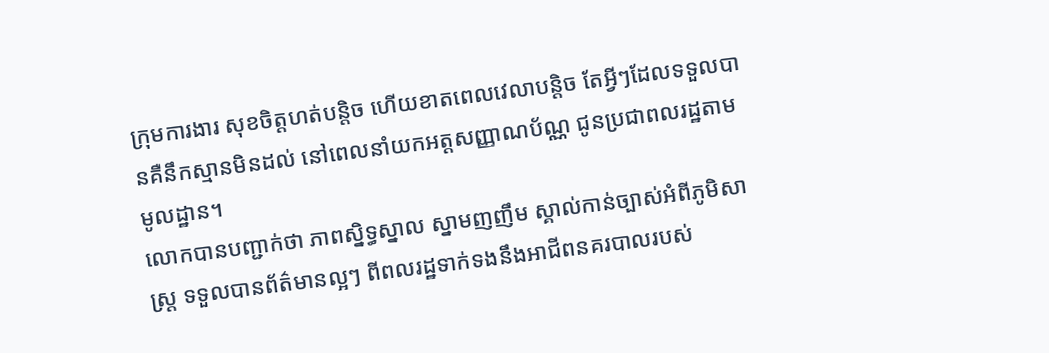ក្រុមការងារ សុខចិត្តហត់បន្តិច ហើយខាតពេលវេលាបន្តិច តែអ្វីៗដែលទទួលបានគឺនឹកស្មានមិនដល់ នៅពេលនាំយកអត្តសញ្ញាណប័ណ្ណ ជូនប្រជាពលរដ្ឋតាមមូលដ្ឋាន។
លោកបានបញ្ជាក់ថា ភាពស្និទ្ធស្នាល ស្នាមញញឹម ស្គាល់កាន់ច្បាស់អំពីភូមិសាស្រ្ត ទទួលបានព័ត៌មានល្អៗ ពីពលរដ្ឋទាក់ទងនឹងអាជីពនគរបាលរបស់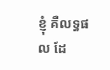ខ្ញុំ គឺលទ្ធផល ដែ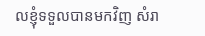លខ្ញុំទទួលបានមកវិញ សំរា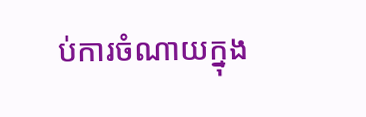ប់ការចំណាយក្នុង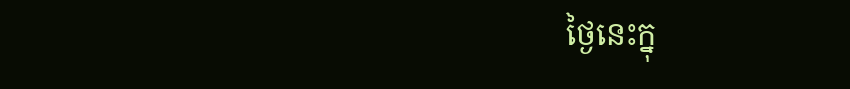ថ្ងៃនេះក្នុ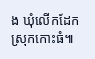ង ឃុំលើកដែក ស្រុកកោះធំ៕